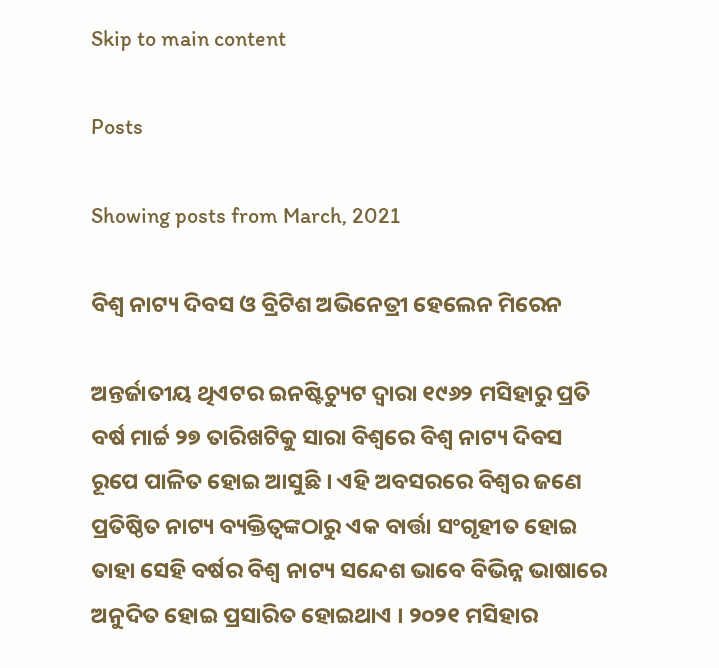Skip to main content

Posts

Showing posts from March, 2021

ବିଶ୍ୱ ନାଟ୍ୟ ଦିବସ ଓ ବ୍ରିଟିଶ ଅଭିନେତ୍ରୀ ହେଲେନ ମିରେନ

ଅନ୍ତର୍ଜାତୀୟ ଥିଏଟର ଇନଷ୍ଟିଚ୍ୟୁଟ ଦ୍ୱାରା ୧୯୬୨ ମସିହାରୁ ପ୍ରତି ବର୍ଷ ମାର୍ଚ୍ଚ ୨୭ ତାରିଖଟିକୁ ସାରା ବିଶ୍ୱରେ ବିଶ୍ୱ ନାଟ୍ୟ ଦିବସ ରୂପେ ପାଳିତ ହୋଇ ଆସୁଛି । ଏହି ଅବସରରେ ବିଶ୍ୱର ଜଣେ ପ୍ରତିଷ୍ଠିତ ନାଟ୍ୟ ବ୍ୟକ୍ତିତ୍ୱଙ୍କଠାରୁ ଏକ ବାର୍ତ୍ତା ସଂଗୃହୀତ ହୋଇ ତାହା ସେହି ବର୍ଷର ବିଶ୍ୱ ନାଟ୍ୟ ସନ୍ଦେଶ ଭାବେ ବିଭିନ୍ନ ଭାଷାରେ ଅନୁଦିତ ହୋଇ ପ୍ରସାରିତ ହୋଇଥାଏ । ୨୦୨୧ ମସିହାର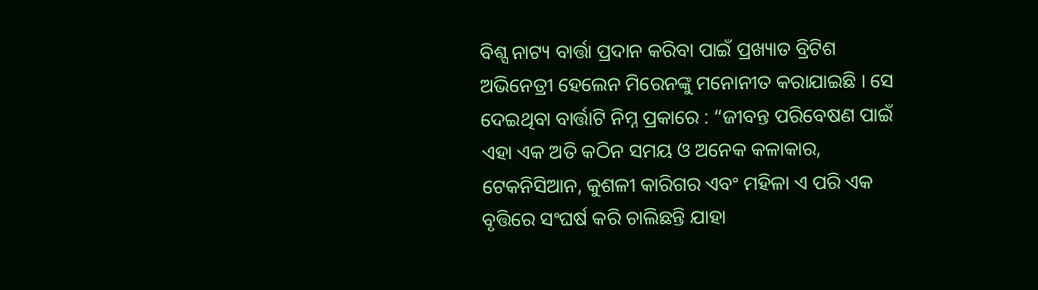ବିଶ୍ସ ନାଟ୍ୟ ବାର୍ତ୍ତା ପ୍ରଦାନ କରିବା ପାଇଁ ପ୍ରଖ୍ୟାତ ବ୍ରିଟିଶ ଅଭିନେତ୍ରୀ ହେଲେନ ମିରେନଙ୍କୁ ମନୋନୀତ କରାଯାଇଛି । ସେ ଦେଇଥିବା ବାର୍ତ୍ତାଟି ନିମ୍ନ ପ୍ରକାରେ : “ଜୀବନ୍ତ ପରିବେଷଣ ପାଇଁ ଏହା ଏକ ଅତି କଠିନ ସମୟ ଓ ଅନେକ କଳାକାର, ଟେକନିସିଆନ, କୁଶଳୀ କାରିଗର ଏବଂ ମହିଳା ଏ ପରି ଏକ ବୃତ୍ତିରେ ସଂଘର୍ଷ କରି ଚାଲିଛନ୍ତି ଯାହା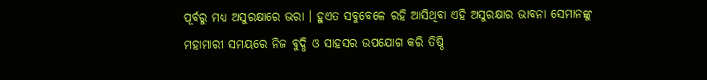ପୂର୍ବରୁ ମଧ୍ୟ ଅସୁରକ୍ଷାରେ ଭରା । ହୁଏତ ସବୁବେଳେ ରହି ଆସିଥିବା ଏହି ଅସୁରକ୍ଷାର ଭାବନା ସେମାନଙ୍କୁ ମହାମାରୀ ସମୟରେ ନିଜ ବୁଦ୍ଧି ଓ ସାହସର ଉପଯୋଗ କରି ତିଷ୍ଠି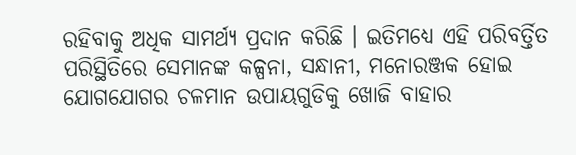ରହିବାକୁ ଅଧିକ ସାମର୍ଥ୍ୟ ପ୍ରଦାନ କରିଛି । ଇତିମଧ୍ୟେ ଏହି ପରିବର୍ତ୍ତିତ ପରିସ୍ଥିତିରେ ସେମାନଙ୍କ କଳ୍ପନା, ସନ୍ଧାନୀ, ମନୋରଞ୍ଜକ ହୋଇ ଯୋଗଯୋଗର ଚଳମାନ ଉପାୟଗୁଡିକୁ ଖୋଜି ବାହାର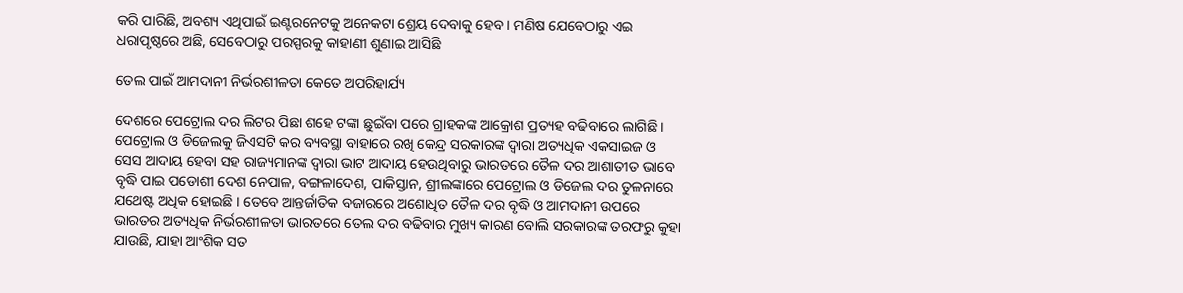କରି ପାରିଛି, ଅବଶ୍ୟ ଏଥିପାଇଁ ଇଣ୍ଟରନେଟକୁ ଅନେକଟା ଶ୍ରେୟ ଦେବାକୁ ହେବ । ମଣିଷ ଯେବେଠାରୁ ଏଇ ଧରାପୃଷ୍ଠରେ ଅଛି, ସେବେଠାରୁ ପରସ୍ପରକୁ କାହାଣୀ ଶୁଣାଇ ଆସିଛି

ତେଲ ପାଇଁ ଆମଦାନୀ ନିର୍ଭରଶୀଳତା କେତେ ଅପରିହାର୍ଯ୍ୟ

ଦେଶରେ ପେଟ୍ରୋଲ ଦର ଲିଟର ପିଛା ଶହେ ଟଙ୍କା ଛୁଇଁବା ପରେ ଗ୍ରାହକଙ୍କ ଆକ୍ରୋଶ ପ୍ରତ୍ୟହ ବଢିବାରେ ଲାଗିଛି । ପେଟ୍ରୋଲ ଓ ଡିଜେଲକୁ ଜିଏସଟି କର ବ୍ୟବସ୍ଥା ବାହାରେ ରଖି କେନ୍ଦ୍ର ସରକାରଙ୍କ ଦ୍ୱାରା ଅତ୍ୟଧିକ ଏକସାଇଜ ଓ ସେସ ଆଦାୟ ହେବା ସହ ରାଜ୍ୟମାନଙ୍କ ଦ୍ୱାରା ଭାଟ ଆଦାୟ ହେଉଥିବାରୁ ଭାରତରେ ତୈଳ ଦର ଆଶାତୀତ ଭାବେ ବୃଦ୍ଧି ପାଇ ପଡୋଶୀ ଦେଶ ନେପାଳ, ବଙ୍ଗଳାଦେଶ, ପାକିସ୍ତାନ, ଶ୍ରୀଲଙ୍କାରେ ପେଟ୍ରୋଲ ଓ ଡିଜେଲ ଦର ତୁଳନାରେ ଯଥେଷ୍ଟ ଅଧିକ ହୋଇଛି । ତେବେ ଆନ୍ତର୍ଜାତିକ ବଜାରରେ ଅଶୋଧିତ ତୈଳ ଦର ବୃଦ୍ଧି ଓ ଆମଦାନୀ ଉପରେ ଭାରତର ଅତ୍ୟଧିକ ନିର୍ଭରଶୀଳତା ଭାରତରେ ତେଲ ଦର ବଢିବାର ମୁଖ୍ୟ କାରଣ ବୋଲି ସରକାରଙ୍କ ତରଫରୁ କୁହା ଯାଉଛି, ଯାହା ଆଂଶିକ ସତ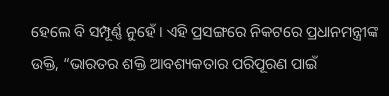ହେଲେ ବି ସମ୍ପୂର୍ଣ୍ଣ ନୁହେଁ । ଏହି ପ୍ରସଙ୍ଗରେ ନିକଟରେ ପ୍ରଧାନମନ୍ତ୍ରୀଙ୍କ ଉକ୍ତି, “ଭାରତର ଶକ୍ତି ଆବଶ୍ୟକତାର ପରିପୂରଣ ପାଇଁ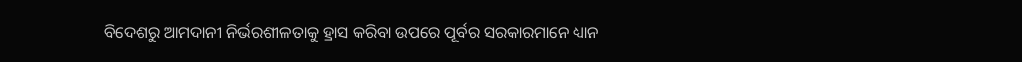ବିଦେଶରୁ ଆମଦାନୀ ନିର୍ଭରଶୀଳତାକୁ ହ୍ରାସ କରିବା ଉପରେ ପୂର୍ବର ସରକାରମାନେ ଧ୍ୟାନ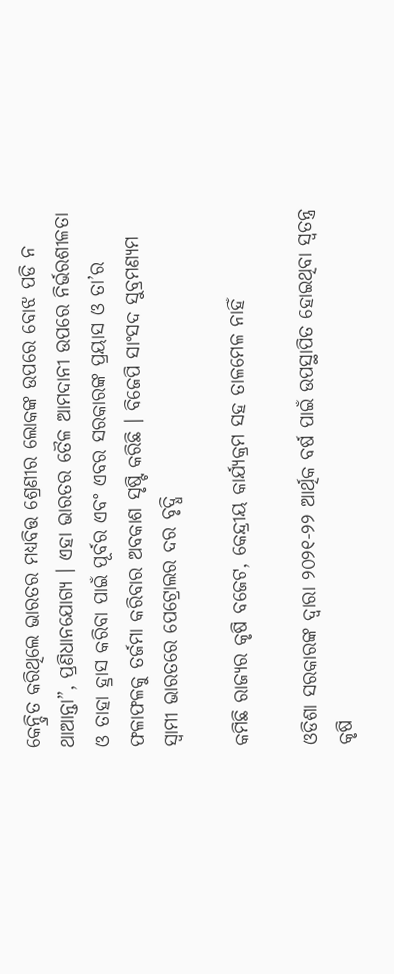କେନ୍ଦ୍ରିତ କରିଥିଲେ ଭାରତର ମଧ୍ୟବିତ୍ତ ଶ୍ରେଣୀର ଲୋକଙ୍କ ଉପରେ ବୋଝ ପଡି ନ ଥାଆନ୍ତା”, ପ୍ରଣିଧାନଯୋଗ୍ୟ । ଏହା ଭାରତର ତୈଳ ଆମଦାନୀ ଉପରେ ନିର୍ଭରଶୀଳତା ଓ ତାହା ହ୍ରାସ କରିବା ପାଇଁ ପୂର୍ବର ଏବଂ ଏବର ସରକାରଙ୍କ ପ୍ରୟାସ ଓ ତା’ର ଫଳାଫଳକୁ ତର୍ଜମା କରିବାର ଅବକାଶ ସୃଷ୍ଟି କରିଛି । ବିଜେପି ସାଂସଦ ସୁବ୍ରମଣ୍ୟମ ସ୍ୱାମୀ ଭାରତରେ ପେଟ୍ରୋଲର ଦର ବୃଦ୍ଧି

କମିଛି ରାଜ୍ୟର କୃଷି ବଜେଟ, କେନ୍ଦ୍ରୀୟ କାର୍ଯ୍ୟକ୍ରମ ସହ ତାଳମେଳ ନାହିଁ

ଓଡିଶା ସରକାରଙ୍କ ଦ୍ୱାରା ୨୦୨୧-୨୨ ଆର୍ଥିକ ବର୍ଷ ପାଇଁ ଉପସ୍ଥାପିତ ହୋଇଥିବା ସ୍ୱତନ୍ତ୍ର କୃଷି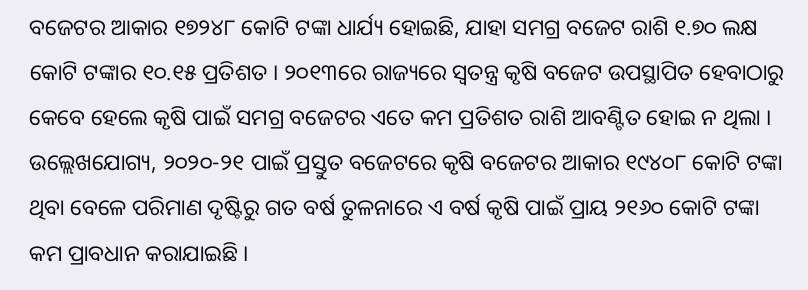ବଜେଟର ଆକାର ୧୭୨୪୮ କୋଟି ଟଙ୍କା ଧାର୍ଯ୍ୟ ହୋଇଛି, ଯାହା ସମଗ୍ର ବଜେଟ ରାଶି ୧.୭୦ ଲକ୍ଷ କୋଟି ଟଙ୍କାର ୧୦.୧୫ ପ୍ରତିଶତ । ୨୦୧୩ରେ ରାଜ୍ୟରେ ସ୍ୱତନ୍ତ୍ର କୃଷି ବଜେଟ ଉପସ୍ଥାପିତ ହେବାଠାରୁ କେବେ ହେଲେ କୃଷି ପାଇଁ ସମଗ୍ର ବଜେଟର ଏତେ କମ ପ୍ରତିଶତ ରାଶି ଆବଣ୍ଟିତ ହୋଇ ନ ଥିଲା । ଉଲ୍ଲେଖଯୋଗ୍ୟ, ୨୦୨୦-୨୧ ପାଇଁ ପ୍ରସ୍ତୁତ ବଜେଟରେ କୃଷି ବଜେଟର ଆକାର ୧୯୪୦୮ କୋଟି ଟଙ୍କା ଥିବା ବେଳେ ପରିମାଣ ଦୃଷ୍ଟିରୁ ଗତ ବର୍ଷ ତୁଳନାରେ ଏ ବର୍ଷ କୃଷି ପାଇଁ ପ୍ରାୟ ୨୧୬୦ କୋଟି ଟଙ୍କା କମ ପ୍ରାବଧାନ କରାଯାଇଛି ।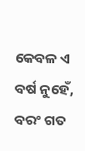କେବଳ ଏ ବର୍ଷ ନୁହେଁ, ବରଂ ଗତ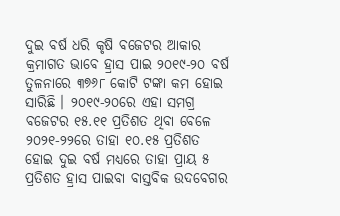ଦୁଇ ବର୍ଷ ଧରି କୃଷି ବଜେଟର ଆକାର କ୍ରମାଗତ ଭାବେ ହ୍ରାସ ପାଇ ୨୦୧୯-୨୦ ବର୍ଷ ତୁଳନାରେ ୩୭୬୮ କୋଟି ଟଙ୍କା କମ ହୋଇ ସାରିଛି । ୨୦୧୯-୨୦ରେ ଏହା ସମଗ୍ର ବଜେଟର ୧୫.୧୧ ପ୍ରତିଶତ ଥିବା ବେଳେ ୨୦୨୧-୨୨ରେ ତାହା ୧୦.୧୫ ପ୍ରତିଶତ ହୋଇ ଦୁଇ ବର୍ଷ ମଧ୍ୟରେ ତାହା ପ୍ରାୟ ୫ ପ୍ରତିଶତ ହ୍ରାସ ପାଇବା ବାସ୍ତବିକ ଉଦବେଗର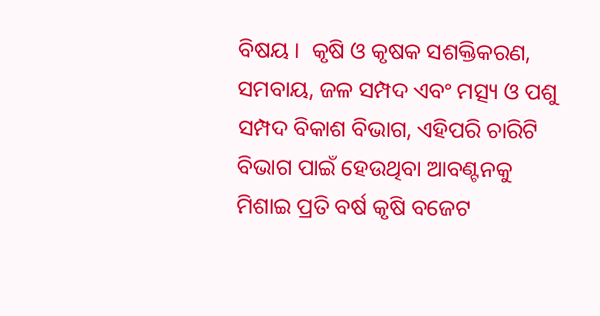ବିଷୟ ।  କୃଷି ଓ କୃଷକ ସଶକ୍ତିକରଣ, ସମବାୟ, ଜଳ ସମ୍ପଦ ଏବଂ ମତ୍ସ୍ୟ ଓ ପଶୁ ସମ୍ପଦ ବିକାଶ ବିଭାଗ, ଏହିପରି ଚାରିଟି ବିଭାଗ ପାଇଁ ହେଉଥିବା ଆବଣ୍ଟନକୁ ମିଶାଇ ପ୍ରତି ବର୍ଷ କୃଷି ବଜେଟ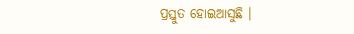ପ୍ରସ୍ତୁତ ହୋଇଆସୁଛି ।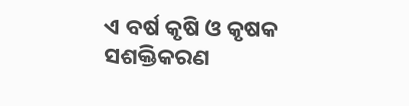ଏ ବର୍ଷ କୃଷି ଓ କୃଷକ ସଶକ୍ତିକରଣ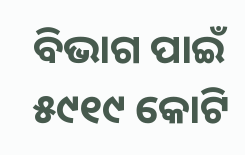ବିଭାଗ ପାଇଁ ୫୯୧୯ କୋଟି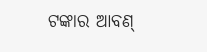ଟଙ୍କାର ଆବଣ୍